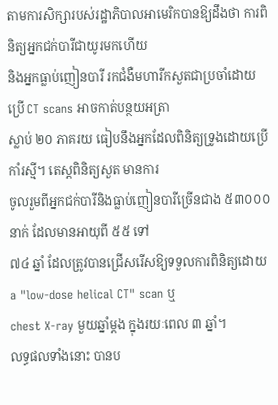តាមការសិក្សារបស់រដ្ឋាភិបាលអាមេរិកបានឱ្យដឹងថា ការពិនិត្យអ្នកជក់បារីជាយូរមកហើយ
និងអ្នកធ្លាប់ញៀនបារី រកជំងឺមហារីកសួតជាប្រចាំដោយប្រើ CT scans អាចកាត់បន្ថយអត្រា
ស្លាប់ ២០ ភាគរយ ធៀបនឹងអ្នកដែលពិនិត្យទ្រូងដោយប្រើកាំរស្មី។ តេស្តពិនិត្យសួត មានការ
ចូលរួមពីអ្នកជក់បារីនិងធ្លាប់ញៀនបារីច្រើនជាង ៥៣០០០ នាក់ ដែលមានអាយុពី ៥៥ ទៅ
៧៤ ឆ្នាំ ដែលត្រូវបានជ្រើសរើសឱ្យទទួលការពិនិត្យដោយ a "low-dose helical CT" scan ឬ
chest X-ray មួយឆ្នាំម្តង ក្នុងរយៈពេល ៣ ឆ្នាំ។
លទ្ធផលទាំងនោះ បានប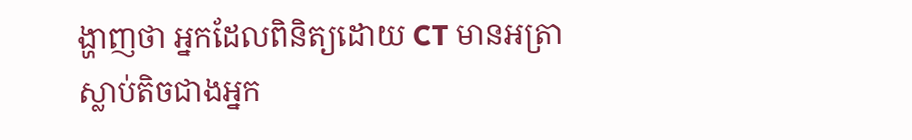ង្ហាញថា អ្នកដែលពិនិត្យដោយ CT មានអត្រាស្លាប់តិចជាងអ្នក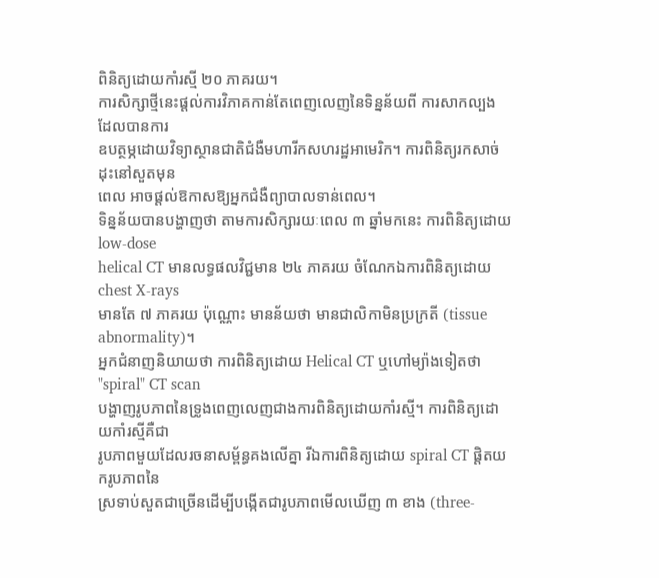ពិនិត្យដោយកាំរស្មី ២០ ភាគរយ។
ការសិក្សាថ្មីនេះផ្តល់ការវិភាគកាន់តែពេញលេញនៃទិន្នន័យពី ការសាកល្បង ដែលបានការ
ឧបត្ថម្ភដោយវិទ្យាស្ថានជាតិជំងឺមហារីកសហរដ្ឋអាមេរិក។ ការពិនិត្យរកសាច់ដុះនៅសួតមុន
ពេល អាចផ្តល់ឱកាសឱ្យអ្នកជំងឺព្យាបាលទាន់ពេល។
ទិន្នន័យបានបង្ហាញថា តាមការសិក្សារយៈពេល ៣ ឆ្នាំមកនេះ ការពិនិត្យដោយ low-dose
helical CT មានលទ្ធផលវិជ្ជមាន ២៤ ភាគរយ ចំណែកឯការពិនិត្យដោយ chest X-rays
មានតែ ៧ ភាគរយ ប៉ុណ្ណោះ មានន័យថា មានជាលិកាមិនប្រក្រតី (tissue abnormality)។
អ្នកជំនាញនិយាយថា ការពិនិត្យដោយ Helical CT ឬហៅម្យ៉ាងទៀតថា "spiral" CT scan
បង្ហាញរូបភាពនៃទ្រូងពេញលេញជាងការពិនិត្យដោយកាំរស្មី។ ការពិនិត្យដោយកាំរស្មីគឺជា
រូបភាពមួយដែលរចនាសម្ព័ន្ធគងលើគ្នា រីឯការពិនិត្យដោយ spiral CT ផ្តិតយករូបភាពនៃ
ស្រទាប់សួតជាច្រើនដើម្បីបង្កើតជារូបភាពមើលឃើញ ៣ ខាង (three-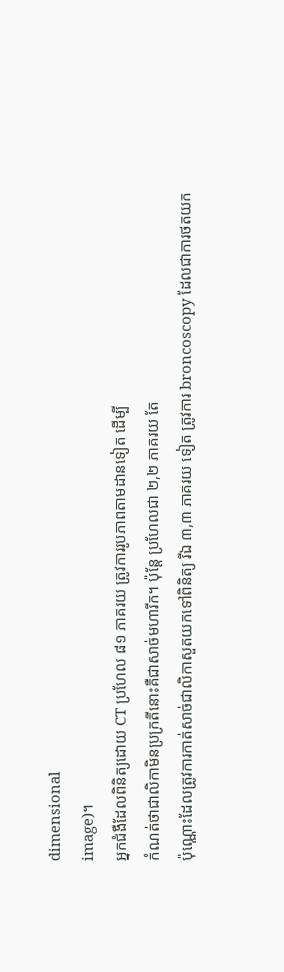dimensional
image)។
អ្នកជំងឺដែលពិនិត្យដោយ CT ប្រហែល ៨១ ភាគរយ ត្រូវការរូបភាពតាមដានទៀត ដើម្បី
កំណត់ថាជាលិកាមិនប្រក្រតីនោះគឺជាសាច់មហារីក។ ប៉ុន្តែ ប្រហែលជា ២,២ ភាគរយ តែ
ប៉ុណ្ណោះដែលត្រូវការកាត់សាច់ជាលិកាសួតយកទៅពិនិត្យ រីឯ ៣,៣ ភាគរយ ទៀត ត្រូវការ broncoscopy ដែលជាការថតយក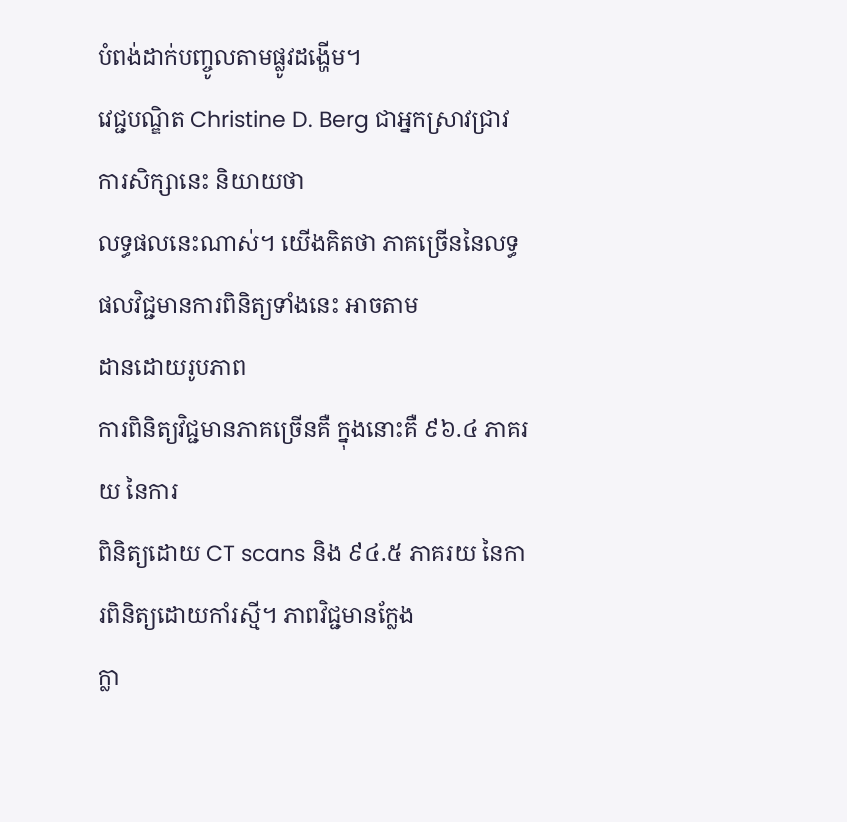បំពង់ដាក់បញ្ចូលតាមផ្លូវដង្ហើម។
វេជ្ជបណ្ឌិត Christine D. Berg ជាអ្នកស្រាវជ្រាវការសិក្សានេះ និយាយថា
លទ្ធផលនេះណាស់។ យើងគិតថា ភាគច្រើននៃលទ្ធផលវិជ្ជមានការពិនិត្យទាំងនេះ អាចតាម
ដានដោយរូបភាព
ការពិនិត្យវិជ្ជមានភាគច្រើនគឺ ក្នុងនោះគឺ ៩៦.៤ ភាគរយ នៃការ
ពិនិត្យដោយ CT scans និង ៩៤.៥ ភាគរយ នៃការពិនិត្យដោយកាំរស្មី។ ភាពវិជ្ជមានក្លែង
ក្លា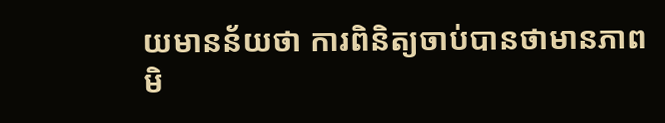យមានន័យថា ការពិនិត្យចាប់បានថាមានភាពមិ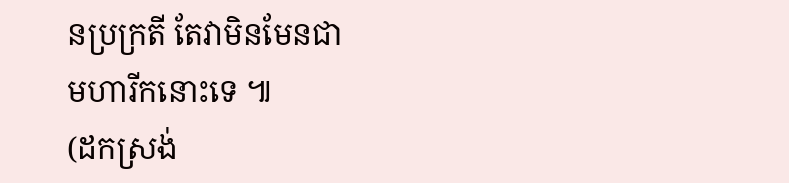នប្រក្រតី តែវាមិនមែនជា
មហារីកនោះទេ ៕
(ដកស្រង់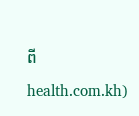ពី health.com.kh)